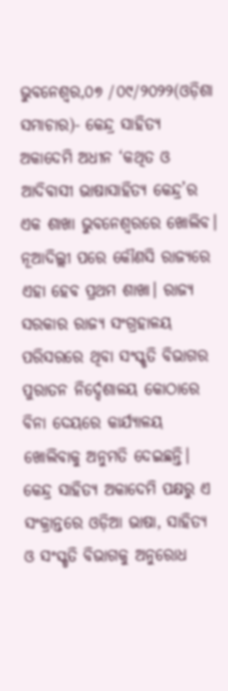ଭୁବନେଶ୍ୱର,୦୭ /୦୯/୨୦୨୨(ଓଡ଼ିଶା ସମାଚାର)- କେନ୍ଦ୍ର ସାହିତ୍ୟ ଅକାଦେମି ଅଧୀନ ‘କଥିତ ଓ ଆଦିବାସୀ ଭାଷାସାହିତ୍ୟ କେନ୍ଦ୍ର’ର ଏକ ଶାଖା ଭୁବନେଶ୍ବରରେ ଖୋଲିବ। ନୂଆଦିଲ୍ଲୀ ପରେ କୌଣସି ରାଜ୍ୟରେ ଏହା ହେବ ପ୍ରଥମ ଶାଖା। ରାଜ୍ୟ ସରକାର ରାଜ୍ୟ ସଂଗ୍ରହାଳୟ ପରିସରରେ ଥିବା ସଂସ୍କୃତି ବିଭାଗର ପୁରାତନ ନିର୍ଦ୍ଦେଶାଳୟ କୋଠାରେ ବିନା ଦେୟରେ କାର୍ଯ୍ୟାଳୟ ଖୋଲିବାକୁ ଅନୁମତି ଦେଇଛନ୍ତି। କେନ୍ଦ୍ର ସାହିତ୍ୟ ଅକାଦେମି ପକ୍ଷରୁ ଏ ସଂକ୍ରାନ୍ତରେ ଓଡ଼ିଆ ଭାଷା, ସାହିତ୍ୟ ଓ ସଂସ୍କୃତି ବିଭାଗକୁ ଅନୁରୋଧ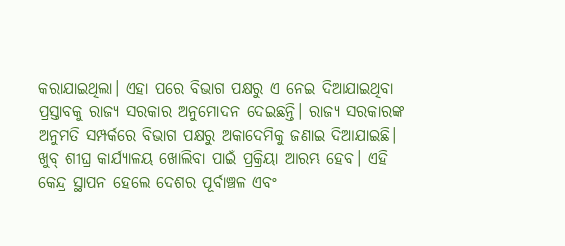କରାଯାଇଥିଲା। ଏହା ପରେ ବିଭାଗ ପକ୍ଷରୁ ଏ ନେଇ ଦିଆଯାଇଥିବା ପ୍ରସ୍ତାବକୁ ରାଜ୍ୟ ସରକାର ଅନୁମୋଦନ ଦେଇଛନ୍ତି। ରାଜ୍ୟ ସରକାରଙ୍କ ଅନୁମତି ସମ୍ପର୍କରେ ବିଭାଗ ପକ୍ଷରୁ ଅକାଦେମିକୁ ଜଣାଇ ଦିଆଯାଇଛି। ଖୁବ୍ ଶୀଘ୍ର କାର୍ଯ୍ୟାଳୟ ଖୋଲିବା ପାଇଁ ପ୍ରକ୍ରିୟା ଆରମ୍ଭ ହେବ। ଏହି କେନ୍ଦ୍ର ସ୍ଥାପନ ହେଲେ ଦେଶର ପୂର୍ବାଞ୍ଚଳ ଏବଂ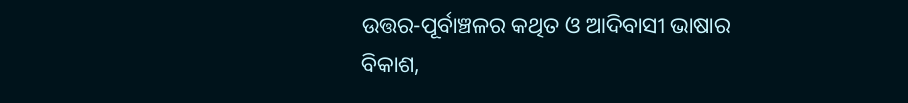ଉତ୍ତର-ପୂର୍ବାଞ୍ଚଳର କଥିତ ଓ ଆଦିବାସୀ ଭାଷାର ବିକାଶ,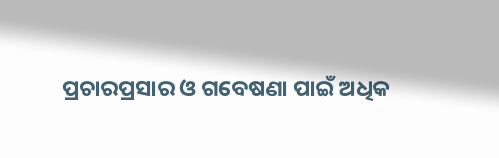ପ୍ରଚାରପ୍ରସାର ଓ ଗବେଷଣା ପାଇଁ ଅଧିକ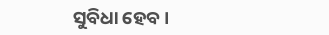ସୁବିଧା ହେବ।